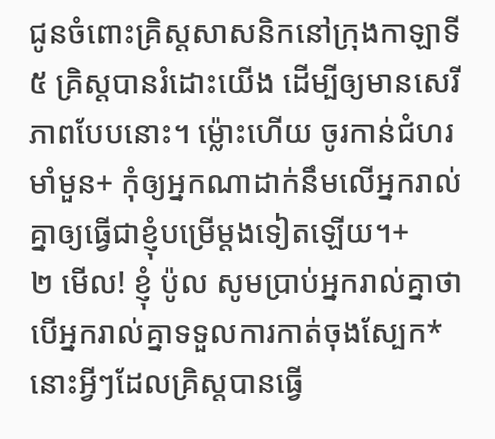ជូនចំពោះគ្រិស្តសាសនិកនៅក្រុងកាឡាទី
៥ គ្រិស្តបានរំដោះយើង ដើម្បីឲ្យមានសេរីភាពបែបនោះ។ ម្ល៉ោះហើយ ចូរកាន់ជំហរមាំមួន+ កុំឲ្យអ្នកណាដាក់នឹមលើអ្នករាល់គ្នាឲ្យធ្វើជាខ្ញុំបម្រើម្ដងទៀតឡើយ។+
២ មើល! ខ្ញុំ ប៉ូល សូមប្រាប់អ្នករាល់គ្នាថា បើអ្នករាល់គ្នាទទួលការកាត់ចុងស្បែក* នោះអ្វីៗដែលគ្រិស្តបានធ្វើ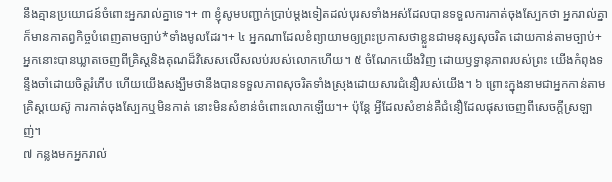នឹងគ្មានប្រយោជន៍ចំពោះអ្នករាល់គ្នាទេ។+ ៣ ខ្ញុំសូមបញ្ជាក់ប្រាប់ម្ដងទៀតដល់បុរសទាំងអស់ដែលបានទទួលការកាត់ចុងស្បែកថា អ្នករាល់គ្នាក៏មានកាតព្វកិច្ចបំពេញតាមច្បាប់*ទាំងមូលដែរ។+ ៤ អ្នកណាដែលខំព្យាយាមឲ្យព្រះប្រកាសថាខ្លួនជាមនុស្សសុចរិត ដោយកាន់តាមច្បាប់+ អ្នកនោះបានឃ្លាតចេញពីគ្រិស្តនិងគុណដ៏វិសេសលើសលប់របស់លោកហើយ។ ៥ ចំណែកយើងវិញ ដោយឫទ្ធានុភាពរបស់ព្រះ យើងកំពុងទន្ទឹងចាំដោយចិត្តរំភើប ហើយយើងសង្ឃឹមថានឹងបានទទួលភាពសុចរិតទាំងស្រុងដោយសារជំនឿរបស់យើង។ ៦ ព្រោះក្នុងនាមជាអ្នកកាន់តាមគ្រិស្តយេស៊ូ ការកាត់ចុងស្បែកឬមិនកាត់ នោះមិនសំខាន់ចំពោះលោកឡើយ។+ ប៉ុន្តែ អ្វីដែលសំខាន់គឺជំនឿដែលផុសចេញពីសេចក្ដីស្រឡាញ់។
៧ កន្លងមកអ្នករាល់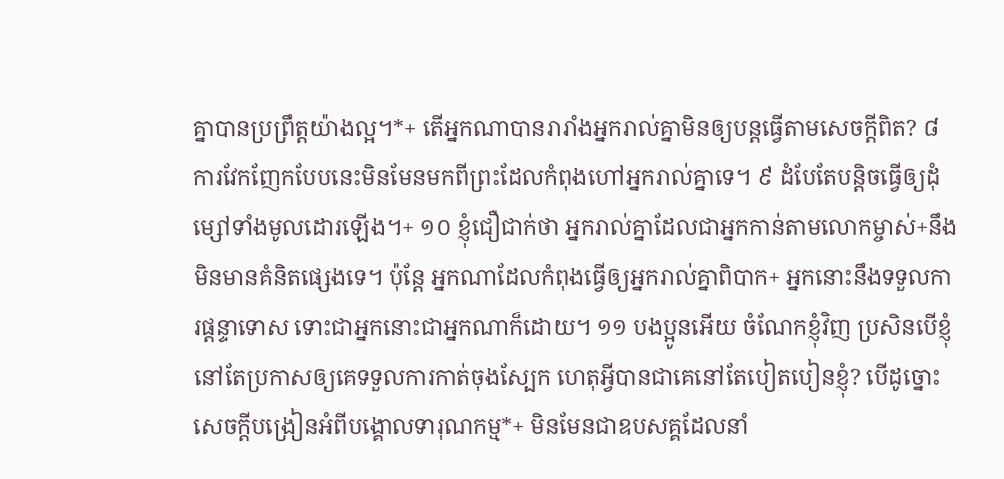គ្នាបានប្រព្រឹត្តយ៉ាងល្អ។*+ តើអ្នកណាបានរារាំងអ្នករាល់គ្នាមិនឲ្យបន្តធ្វើតាមសេចក្ដីពិត? ៨ ការវែកញែកបែបនេះមិនមែនមកពីព្រះដែលកំពុងហៅអ្នករាល់គ្នាទេ។ ៩ ដំបែតែបន្តិចធ្វើឲ្យដុំម្សៅទាំងមូលដោរឡើង។+ ១០ ខ្ញុំជឿជាក់ថា អ្នករាល់គ្នាដែលជាអ្នកកាន់តាមលោកម្ចាស់+នឹងមិនមានគំនិតផ្សេងទេ។ ប៉ុន្តែ អ្នកណាដែលកំពុងធ្វើឲ្យអ្នករាល់គ្នាពិបាក+ អ្នកនោះនឹងទទួលការផ្ដន្ទាទោស ទោះជាអ្នកនោះជាអ្នកណាក៏ដោយ។ ១១ បងប្អូនអើយ ចំណែកខ្ញុំវិញ ប្រសិនបើខ្ញុំនៅតែប្រកាសឲ្យគេទទួលការកាត់ចុងស្បែក ហេតុអ្វីបានជាគេនៅតែបៀតបៀនខ្ញុំ? បើដូច្នោះ សេចក្ដីបង្រៀនអំពីបង្គោលទារុណកម្ម*+ មិនមែនជាឧបសគ្គដែលនាំ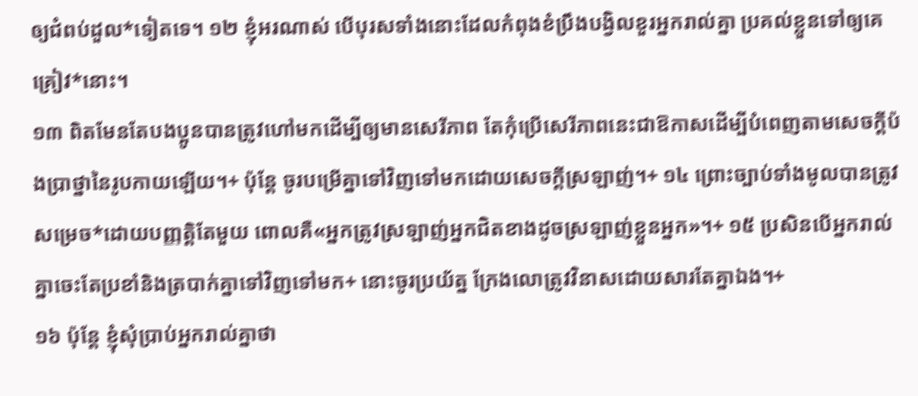ឲ្យជំពប់ដួល*ទៀតទេ។ ១២ ខ្ញុំអរណាស់ បើបុរសទាំងនោះដែលកំពុងខំប្រឹងបង្វិលខួរអ្នករាល់គ្នា ប្រគល់ខ្លួនទៅឲ្យគេគ្រៀវ*នោះ។
១៣ ពិតមែនតែបងប្អូនបានត្រូវហៅមកដើម្បីឲ្យមានសេរីភាព តែកុំប្រើសេរីភាពនេះជាឱកាសដើម្បីបំពេញតាមសេចក្ដីប៉ងប្រាថ្នានៃរូបកាយឡើយ។+ ប៉ុន្តែ ចូរបម្រើគ្នាទៅវិញទៅមកដោយសេចក្ដីស្រឡាញ់។+ ១៤ ព្រោះច្បាប់ទាំងមូលបានត្រូវសម្រេច*ដោយបញ្ញត្ដិតែមួយ ពោលគឺ«អ្នកត្រូវស្រឡាញ់អ្នកជិតខាងដូចស្រឡាញ់ខ្លួនអ្នក»។+ ១៥ ប្រសិនបើអ្នករាល់គ្នាចេះតែប្រខាំនិងត្របាក់គ្នាទៅវិញទៅមក+ នោះចូរប្រយ័ត្ន ក្រែងលោត្រូវវិនាសដោយសារតែគ្នាឯង។+
១៦ ប៉ុន្តែ ខ្ញុំសុំប្រាប់អ្នករាល់គ្នាថា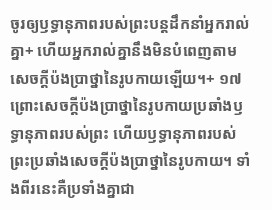ចូរឲ្យឫទ្ធានុភាពរបស់ព្រះបន្តដឹកនាំអ្នករាល់គ្នា+ ហើយអ្នករាល់គ្នានឹងមិនបំពេញតាមសេចក្ដីប៉ងប្រាថ្នានៃរូបកាយឡើយ។+ ១៧ ព្រោះសេចក្ដីប៉ងប្រាថ្នានៃរូបកាយប្រឆាំងឫទ្ធានុភាពរបស់ព្រះ ហើយឫទ្ធានុភាពរបស់ព្រះប្រឆាំងសេចក្ដីប៉ងប្រាថ្នានៃរូបកាយ។ ទាំងពីរនេះគឺប្រទាំងគ្នាជា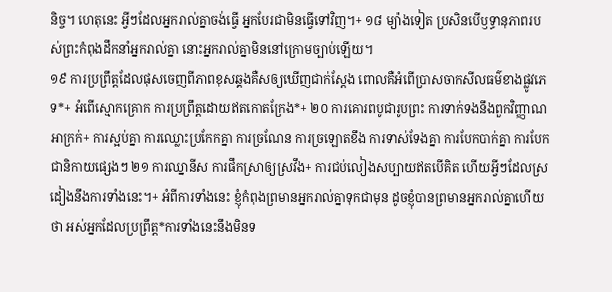និច្ច។ ហេតុនេះ អ្វីៗដែលអ្នករាល់គ្នាចង់ធ្វើ អ្នកបែរជាមិនធ្វើទៅវិញ។+ ១៨ ម្យ៉ាងទៀត ប្រសិនបើឫទ្ធានុភាពរបស់ព្រះកំពុងដឹកនាំអ្នករាល់គ្នា នោះអ្នករាល់គ្នាមិននៅក្រោមច្បាប់ឡើយ។
១៩ ការប្រព្រឹត្តដែលផុសចេញពីភាពខុសឆ្គងគឺសឲ្យឃើញជាក់ស្ដែង ពោលគឺអំពើប្រាសចាកសីលធម៌ខាងផ្លូវភេទ*+ អំពើស្មោកគ្រោក ការប្រព្រឹត្តដោយឥតកោតក្រែង*+ ២០ ការគោរពបូជារូបព្រះ ការទាក់ទងនឹងពួកវិញ្ញាណអាក្រក់+ ការស្អប់គ្នា ការឈ្លោះប្រកែកគ្នា ការច្រណែន ការច្រឡោតខឹង ការទាស់ទែងគ្នា ការបែកបាក់គ្នា ការបែកជានិកាយផ្សេងៗ ២១ ការឈ្នានីស ការផឹកស្រាឲ្យស្រវឹង+ ការជប់លៀងសប្បាយឥតបើគិត ហើយអ្វីៗដែលស្រដៀងនឹងការទាំងនេះ។+ អំពីការទាំងនេះ ខ្ញុំកំពុងព្រមានអ្នករាល់គ្នាទុកជាមុន ដូចខ្ញុំបានព្រមានអ្នករាល់គ្នាហើយថា អស់អ្នកដែលប្រព្រឹត្ត*ការទាំងនេះនឹងមិនទ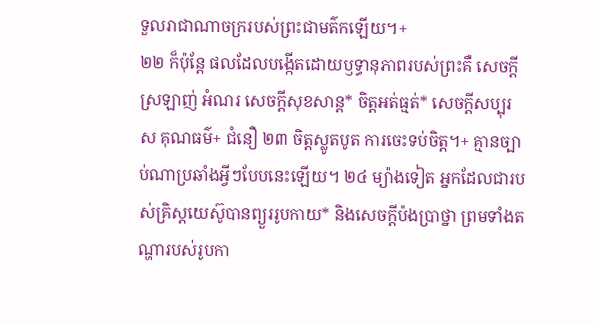ទួលរាជាណាចក្ររបស់ព្រះជាមត៌កឡើយ។+
២២ ក៏ប៉ុន្តែ ផលដែលបង្កើតដោយឫទ្ធានុភាពរបស់ព្រះគឺ សេចក្ដីស្រឡាញ់ អំណរ សេចក្ដីសុខសាន្ត* ចិត្តអត់ធ្មត់* សេចក្ដីសប្បុរស គុណធម៌+ ជំនឿ ២៣ ចិត្តស្លូតបូត ការចេះទប់ចិត្ត។+ គ្មានច្បាប់ណាប្រឆាំងអ្វីៗបែបនេះឡើយ។ ២៤ ម្យ៉ាងទៀត អ្នកដែលជារបស់គ្រិស្តយេស៊ូបានព្យួររូបកាយ* និងសេចក្ដីប៉ងប្រាថ្នា ព្រមទាំងតណ្ហារបស់រូបកា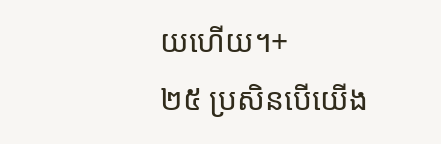យហើយ។+
២៥ ប្រសិនបើយើង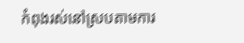កំពុងរស់នៅស្របតាមការ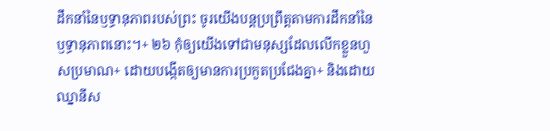ដឹកនាំនៃឫទ្ធានុភាពរបស់ព្រះ ចូរយើងបន្តប្រព្រឹត្តតាមការដឹកនាំនៃឫទ្ធានុភាពនោះ។+ ២៦ កុំឲ្យយើងទៅជាមនុស្សដែលលើកខ្លួនហួសប្រមាណ+ ដោយបង្កើតឲ្យមានការប្រកួតប្រជែងគ្នា+ និងដោយឈ្នានីស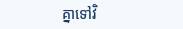គ្នាទៅវិ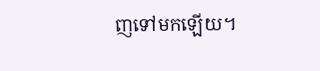ញទៅមកឡើយ។